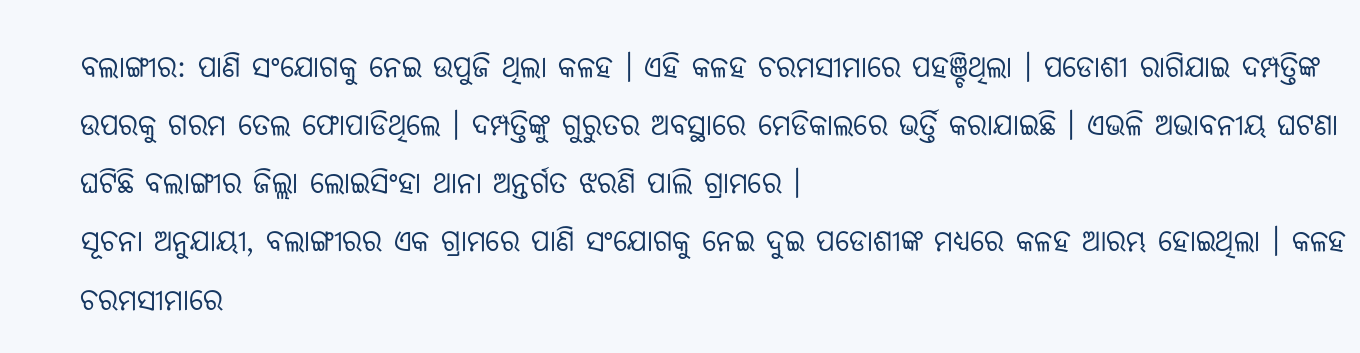ବଲାଙ୍ଗୀର: ପାଣି ସଂଯୋଗକୁ ନେଇ ଉପୁଜି ଥିଲା କଳହ । ଏହି କଳହ ଚରମସୀମାରେ ପହଞ୍ଚିଥିଲା । ପଡୋଶୀ ରାଗିଯାଇ ଦମ୍ପତ୍ତିଙ୍କ ଉପରକୁ ଗରମ ତେଲ ଫୋପାଡିଥିଲେ । ଦମ୍ପତ୍ତିଙ୍କୁ ଗୁରୁତର ଅବସ୍ଥାରେ ମେଡିକାଲରେ ଭର୍ତ୍ତି କରାଯାଇଛି । ଏଭଳି ଅଭାବନୀୟ ଘଟଣା ଘଟିଛି ବଲାଙ୍ଗୀର ଜିଲ୍ଲା ଲୋଇସିଂହା ଥାନା ଅନ୍ତର୍ଗତ ଝରଣି ପାଲି ଗ୍ରାମରେ ।
ସୂଚନା ଅନୁଯାୟୀ, ବଲାଙ୍ଗୀରର ଏକ ଗ୍ରାମରେ ପାଣି ସଂଯୋଗକୁ ନେଇ ଦୁଇ ପଡୋଶୀଙ୍କ ମଧ୍ୟରେ କଳହ ଆରମ୍ଭ ହୋଇଥିଲା । କଳହ ଚରମସୀମାରେ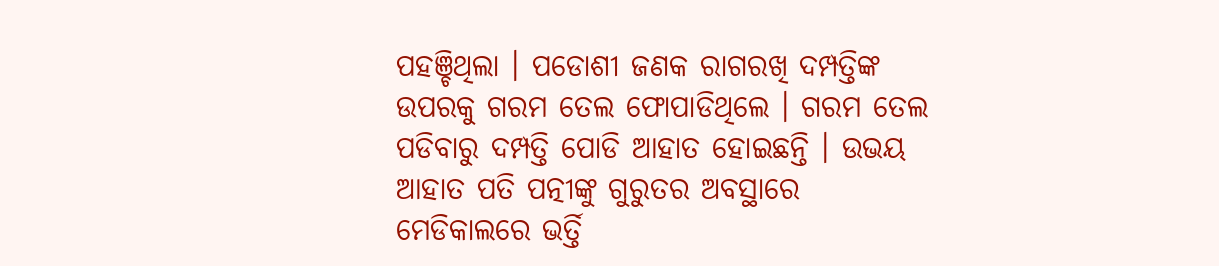ପହଞ୍ଚିଥିଲା । ପଡୋଶୀ ଜଣକ ରାଗରଖି ଦମ୍ପତ୍ତିଙ୍କ ଉପରକୁ ଗରମ ତେଲ ଫୋପାଡିଥିଲେ । ଗରମ ତେଲ ପଡିବାରୁ ଦମ୍ପତ୍ତି ପୋଡି ଆହାତ ହୋଇଛନ୍ତି । ଉଭୟ ଆହାତ ପତି ପତ୍ନୀଙ୍କୁ ଗୁରୁତର ଅବସ୍ଥାରେ ମେଡିକାଲରେ ଭର୍ତ୍ତି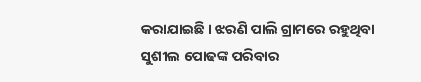କରାଯାଇଛି । ଝରଣି ପାଲି ଗ୍ରାମରେ ରହୁଥିବା ସୁଶୀଲ ପୋଢଙ୍କ ପରିବାର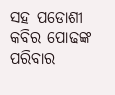ସହ ପଡୋଶୀ କବିର ପୋଢଙ୍କ ପରିବାର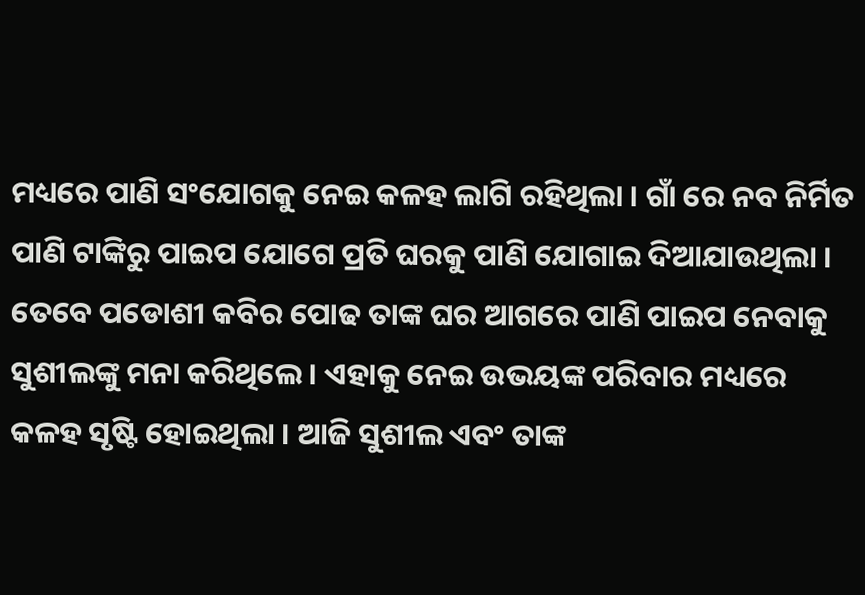ମଧ୍ୟରେ ପାଣି ସଂଯୋଗକୁ ନେଇ କଳହ ଲାଗି ରହିଥିଲା । ଗାଁ ରେ ନବ ନିର୍ମିତ ପାଣି ଟାଙ୍କିରୁ ପାଇପ ଯୋଗେ ପ୍ରତି ଘରକୁ ପାଣି ଯୋଗାଇ ଦିଆଯାଉଥିଲା । ତେବେ ପଡୋଶୀ କବିର ପୋଢ ତାଙ୍କ ଘର ଆଗରେ ପାଣି ପାଇପ ନେବାକୁ ସୁଶୀଲଙ୍କୁ ମନା କରିଥିଲେ । ଏହାକୁ ନେଇ ଉଭୟଙ୍କ ପରିବାର ମଧ୍ୟରେ କଳହ ସୃଷ୍ଟି ହୋଇଥିଲା । ଆଜି ସୁଶୀଲ ଏବଂ ତାଙ୍କ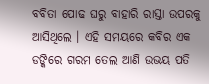ବବିତା ପୋଢ ଘରୁ ବାହାରି ରାସ୍ତା ଉପରକୁ ଆସିଥିଲେ । ଏହି ସମୟରେ କବିର ଏକ ଡଙ୍କିରେ ଗରମ ତେଲ ଆଣି ଉଭୟ ପତି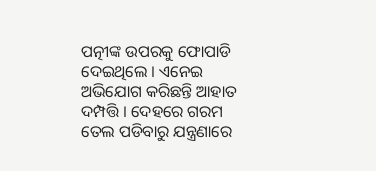ପତ୍ନୀଙ୍କ ଉପରକୁ ଫୋପାଡି ଦେଇଥିଲେ । ଏନେଇ ଅଭିଯୋଗ କରିଛନ୍ତି ଆହାତ ଦମ୍ପତ୍ତି । ଦେହରେ ଗରମ ତେଲ ପଡିବାରୁ ଯନ୍ତ୍ରଣାରେ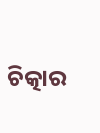ଚିତ୍କାର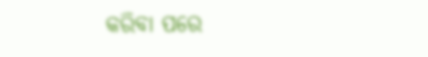କରିବା ପରେ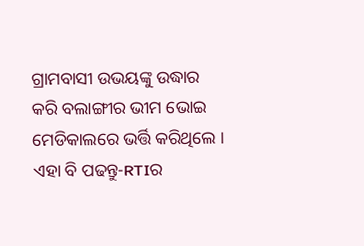ଗ୍ରାମବାସୀ ଉଭୟଙ୍କୁ ଉଦ୍ଧାର କରି ବଲାଙ୍ଗୀର ଭୀମ ଭୋଇ ମେଡିକାଲରେ ଭର୍ତ୍ତି କରିଥିଲେ ।
ଏହା ବି ପଢନ୍ତୁ-RTIର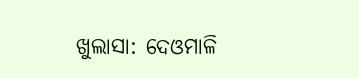ଖୁଲାସା: ଦେଓମାଳି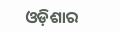ଓଡ଼ିଶାର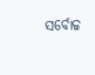ସର୍ବୋଚ୍ଚ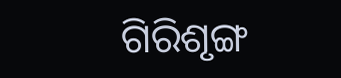ଗିରିଶୃଙ୍ଗ